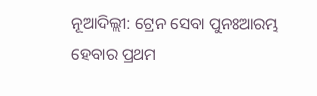ନୂଆଦିଲ୍ଲୀ: ଟ୍ରେନ ସେବା ପୁନଃଆରମ୍ଭ ହେବାର ପ୍ରଥମ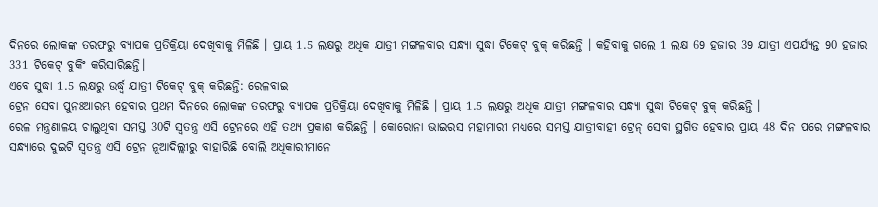ଦିନରେ ଲୋକଙ୍କ ତରଫରୁ ବ୍ୟାପକ ପ୍ରତିକ୍ରିୟା ଦେଖିବାକୁ ମିଳିଛି । ପ୍ରାୟ 1.5 ଲକ୍ଷରୁ ଅଧିକ ଯାତ୍ରୀ ମଙ୍ଗଳବାର ସନ୍ଧ୍ୟା ସୁଦ୍ଧା ଟିକେଟ୍ ବୁକ୍ କରିଛନ୍ତି । କହିବାକୁ ଗଲେ 1 ଲକ୍ଷ 69 ହଜାର 39 ଯାତ୍ରୀ ଏପର୍ଯ୍ୟନ୍ତ 90 ହଜାର 331 ଟିକେଟ୍ ବୁକିଂ କରିସାରିଛନ୍ତି।
ଏବେ ସୁଦ୍ଧା 1.5 ଲକ୍ଷରୁ ଉର୍ଦ୍ଧ୍ବ ଯାତ୍ରୀ ଟିକେଟ୍ ବୁକ୍ କରିଛନ୍ତି: ରେଳବାଇ
ଟ୍ରେନ ସେବା ପୁନଃଆରମ୍ଭ ହେବାର ପ୍ରଥମ ଦିନରେ ଲୋକଙ୍କ ତରଫରୁ ବ୍ୟାପକ ପ୍ରତିକ୍ରିୟା ଦେଖିବାକୁ ମିଳିଛି । ପ୍ରାୟ 1.5 ଲକ୍ଷରୁ ଅଧିକ ଯାତ୍ରୀ ମଙ୍ଗଳବାର ସନ୍ଧ୍ୟା ସୁଦ୍ଧା ଟିକେଟ୍ ବୁକ୍ କରିଛନ୍ତି ।
ରେଳ ମନ୍ତ୍ରଣାଳୟ ଚାଲୁଥିବା ସମସ୍ତ 30ଟି ସ୍ବତନ୍ତ୍ର ଏସି ଟ୍ରେନରେ ଏହି ତଥ୍ୟ ପ୍ରକାଶ କରିଛନ୍ତି । କୋରୋନା ଭାଇରସ ମହାମାରୀ ମଧ୍ୟରେ ସମସ୍ତ ଯାତ୍ରୀବାହୀ ଟ୍ରେନ୍ ସେବା ସ୍ଥଗିତ ହେବାର ପ୍ରାୟ 48 ଦିନ ପରେ ମଙ୍ଗଳବାର ସନ୍ଧ୍ୟାରେ ଦୁଇଟି ସ୍ବତନ୍ତ୍ର ଏସି ଟ୍ରେନ ନୂଆଦିଲ୍ଲୀରୁ ବାହାରିଛି ବୋଲି ଅଧିକାରୀମାନେ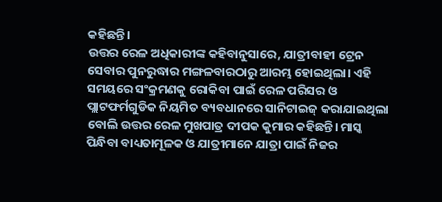କହିଛନ୍ତି।
ଉତ୍ତର ରେଳ ଅଧିକାରୀଙ୍କ କହିବାନୁସାରେ, ଯାତ୍ରୀବାହୀ ଟ୍ରେନ ସେବାର ପୁନରୁଦ୍ଧାର ମଙ୍ଗଳବାରଠାରୁ ଆରମ୍ଭ ହୋଇଥିଲା। ଏହି ସମୟରେ ସଂକ୍ରମଣକୁ ରୋକିବା ପାଇଁ ରେଳ ପରିସର ଓ ପ୍ଲାଟଫର୍ମଗୁଡିକ ନିୟମିତ ବ୍ୟବଧାନରେ ସାନିଟାଇଜ୍ କରାଯାଇଥିଲା ବୋଲି ଉତ୍ତର ରେଳ ମୁଖପାତ୍ର ଦୀପକ କୁମାର କହିଛନ୍ତି। ମାସ୍କ ପିନ୍ଧିବା ବାଧ୍ୟତାମୂଳକ ଓ ଯାତ୍ରୀମାନେ ଯାତ୍ରା ପାଇଁ ନିଜର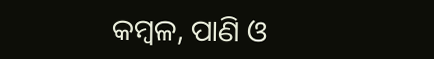କମ୍ବଳ, ପାଣି ଓ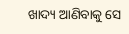ଖାଦ୍ୟ ଆଣିବାକୁ ସେ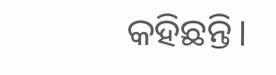କହିଛନ୍ତି।